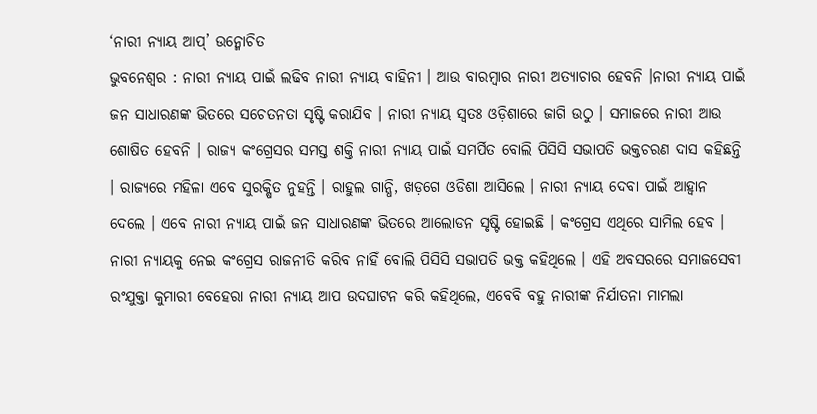‘ନାରୀ ନ୍ୟାୟ ଆପ୍’ ଉନ୍ମୋଚିତ
ଭୁବନେଶ୍ୱର : ନାରୀ ନ୍ୟାୟ ପାଇଁ ଲଢିବ ନାରୀ ନ୍ୟାୟ ବାହିନୀ । ଆଉ ବାରମ୍ବାର ନାରୀ ଅତ୍ୟାଚାର ହେବନି ।ନାରୀ ନ୍ୟାୟ ପାଇଁ ଜନ ସାଧାରଣଙ୍କ ଭିତରେ ସଚେତନତା ସୃଷ୍ଟି କରାଯିବ । ନାରୀ ନ୍ୟାୟ ସ୍ୱତଃ ଓଡ଼ିଶାରେ ଜାଗି ଉଠୁ । ସମାଜରେ ନାରୀ ଆଉ ଶୋଷିତ ହେବନି । ରାଜ୍ୟ କଂଗ୍ରେସର ସମସ୍ତ ଶକ୍ତି ନାରୀ ନ୍ୟାୟ ପାଇଁ ସମର୍ପିତ ବୋଲି ପିସିସି ସଭାପତି ଭକ୍ତଚରଣ ଦାସ କହିଛନ୍ତି । ରାଜ୍ୟରେ ମହିଳା ଏବେ ସୁରକ୍ଷିତ ନୁହନ୍ତି । ରାହୁଲ ଗାନ୍ଧି, ଖଡ଼ଗେ ଓଡିଶା ଆସିଲେ । ନାରୀ ନ୍ୟାୟ ଦେବା ପାଇଁ ଆହ୍ୱାନ ଦେଲେ । ଏବେ ନାରୀ ନ୍ୟାୟ ପାଇଁ ଜନ ସାଧାରଣଙ୍କ ଭିତରେ ଆଲୋଡନ ସୃଷ୍ଟି ହୋଇଛି । କଂଗ୍ରେସ ଏଥିରେ ସାମିଲ ହେବ । ନାରୀ ନ୍ୟାୟକୁ ନେଇ କଂଗ୍ରେସ ରାଜନୀତି କରିବ ନାହିଁ ବୋଲି ପିସିସି ସଭାପତି ଭକ୍ତ କହିଥିଲେ । ଏହି ଅବସରରେ ସମାଜସେବୀ ରଂଯୁକ୍ତା କୁମାରୀ ବେହେରା ନାରୀ ନ୍ୟାୟ ଆପ ଉଦଘାଟନ କରି କହିଥିଲେ, ଏବେବି ବହୁ ନାରୀଙ୍କ ନିର୍ଯାତନା ମାମଲା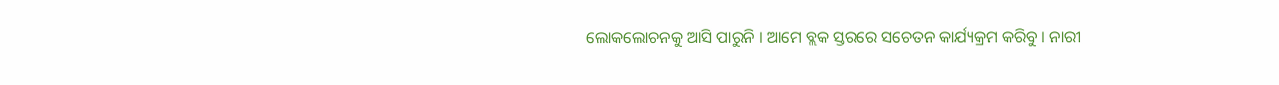ଲୋକଲୋଚନକୁ ଆସି ପାରୁନି । ଆମେ ବ୍ଲକ ସ୍ତରରେ ସଚେତନ କାର୍ଯ୍ୟକ୍ରମ କରିବୁ । ନାରୀ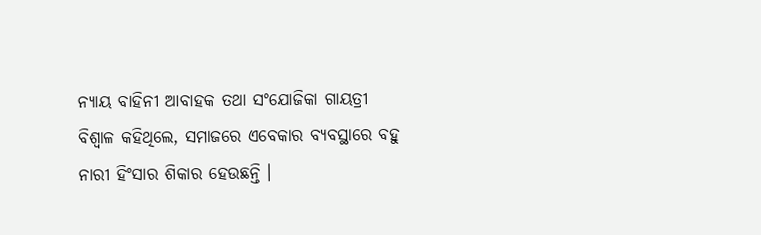ନ୍ୟାୟ ବାହିନୀ ଆବାହକ ତଥା ସଂଯୋଜିକା ଗାୟତ୍ରୀ ବିଶ୍ୱାଳ କହିଥିଲେ, ସମାଜରେ ଏବେକାର ବ୍ୟବସ୍ଥାରେ ବହୁ ନାରୀ ହିଂସାର ଶିକାର ହେଉଛନ୍ତି ।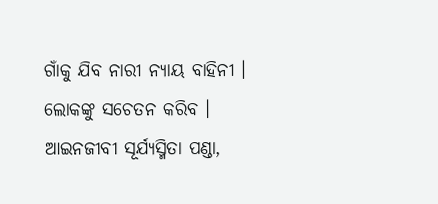ଗାଁକୁ ଯିବ ନାରୀ ନ୍ୟାୟ ବାହିନୀ । ଲୋକଙ୍କୁ ସଚେତନ କରିବ । ଆଇନଜୀବୀ ସୂର୍ଯ୍ୟସ୍ମିତା ପଣ୍ଡା,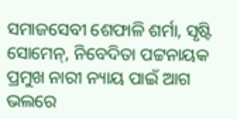ସମାଜସେବୀ ଶେଫାଳି ଶର୍ମା, ସୃଷ୍ଟି ସୋମେନ୍, ନିବେଦିତା ପଟ୍ଟନାୟକ ପ୍ରମୁଖ ନାରୀ ନ୍ୟାୟ ପାଇଁ ଆଗ ଭଲରେ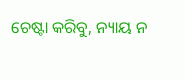ଚେଷ୍ଟା କରିବୁ, ନ୍ୟାୟ ନ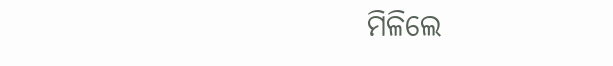ମିଳିଲେ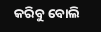କରିବୁ ବୋଲି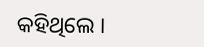କହିଥିଲେ ।